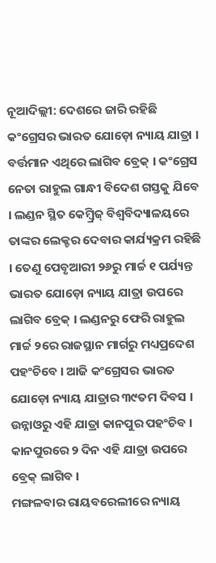ନୂଆଦିଲ୍ଲୀ: ଦେଶରେ ଜାରି ରହିଛି କଂଗ୍ରେସର ଭାରତ ଯୋଡ଼ୋ ନ୍ୟାୟ ଯାତ୍ରା । ବର୍ତ୍ତମାନ ଏଥିରେ ଲାଗିବ ବ୍ରେକ୍ । କଂଗ୍ରେସ ନେତା ରାହୁଲ ଗାନ୍ଧୀ ବିଦେଶ ଗସ୍ତକୁ ଯିବେ । ଲଣ୍ଡନ ସ୍ଥିତ କେମ୍ବ୍ରିଜ୍ ବିଶ୍ୱବିଦ୍ୟାଳୟରେ ତାଙ୍କର ଲେକ୍ଚର ଦେବାର କାର୍ଯ୍ୟକ୍ରମ ରହିଛି । ତେଣୁ ପେବୃଆରୀ ୨୬ରୁ ମାର୍ଚ୍ଚ ୧ ପର୍ଯ୍ୟନ୍ତ ଭାରତ ଯୋଡ଼ୋ ନ୍ୟାୟ ଯାତ୍ରା ଉପରେ ଲାଗିବ ବ୍ରେକ୍ । ଲଣ୍ଡନରୁ ଫେରି ରାହୁଲ ମାର୍ଚ୍ଚ ୨ରେ ରାଜସ୍ଥାନ ମାର୍ଗରୁ ମଧ୍ୟପ୍ରଦେଶ ପହଂଚିବେ । ଆଜି କଂଗ୍ରେସର ଭାରତ ଯୋଡ଼ୋ ନ୍ୟାୟ ଯାତ୍ରାର ୩୯ତମ ଦିବସ । ଉନ୍ନାଓରୁ ଏହି ଯାତ୍ରା କାନପୁର ପହଂଚିବ । କାନପୁରରେ ୨ ଦିନ ଏହି ଯାତ୍ରା ଉପରେ ବ୍ରେକ୍ ଲାଗିବ ।
ମଙ୍ଗଳବାର ରାୟବରେଲୀରେ ନ୍ୟାୟ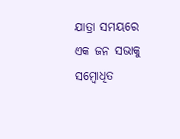ଯାତ୍ରା ସମୟରେ ଏକ ଜନ ସଭାକୁ ସମ୍ବୋଧିତ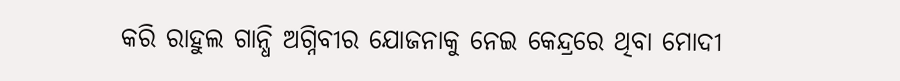କରି ରାହୁଲ ଗାନ୍ଧି ଅଗ୍ନିବୀର ଯୋଜନାକୁ ନେଇ କେନ୍ଦ୍ରରେ ଥିବା ମୋଦୀ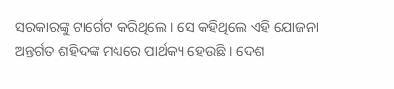ସରକାରଙ୍କୁ ଟାର୍ଗେଟ କରିଥିଲେ । ସେ କହିଥିଲେ ଏହି ଯୋଜନା ଅନ୍ତର୍ଗତ ଶହିଦଙ୍କ ମଧ୍ୟରେ ପାର୍ଥକ୍ୟ ହେଉଛି । ଦେଶ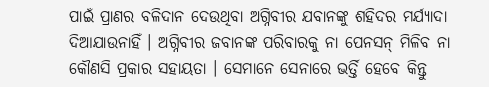ପାଇଁ ପ୍ରାଣର ବଳିଦାନ ଦେଉଥିବା ଅଗ୍ନିବୀର ଯବାନଙ୍କୁ ଶହିଦର ମର୍ଯ୍ୟାଦା ଦିଆଯାଉନାହିଁ । ଅଗ୍ନିବୀର ଜବାନଙ୍କ ପରିବାରକୁ ନା ପେନସନ୍ ମିଳିବ ନା କୌଣସି ପ୍ରକାର ସହାୟତା । ସେମାନେ ସେନାରେ ଭର୍ତ୍ତି ହେବେ କିନ୍ତୁ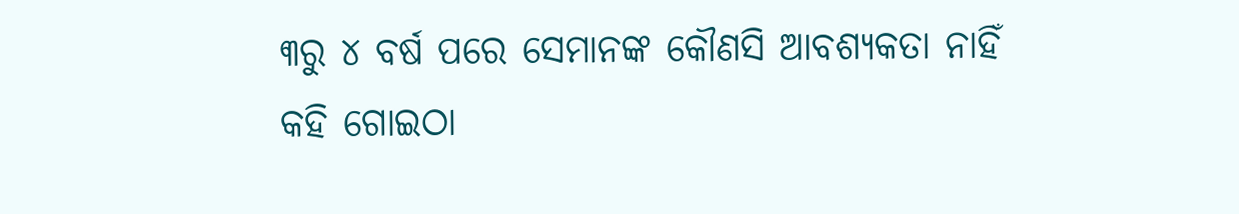୩ରୁ ୪ ବର୍ଷ ପରେ ସେମାନଙ୍କ କୌଣସି ଆବଶ୍ୟକତା ନାହିଁ କହି ଗୋଇଠା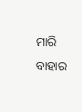ମାରି ବାହାର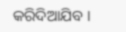କରିଦିଆଯିବ ।